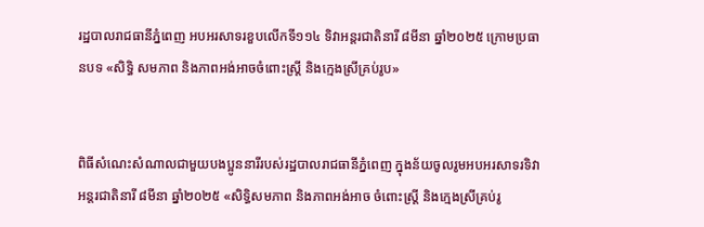រដ្ឋបាលរាជធានីភ្នំពេញ អបអរសាទរខួបលើកទី១១៤ ទិវាអន្តរជាតិនារី ៨មីនា ឆ្នាំ២០២៥ ក្រោមប្រធានបទ «សិទ្ធិ សមភាព និងភាពអង់អាចចំពោះស្រ្តី និងក្មេងស្រីគ្រប់រូប»


ពិធីសំណេះសំណាលជាមួយបងប្អូននារីរបស់រដ្ឋបាលរាជធានីភ្នំពេញ ក្នុងន័យចូលរូមអបអរសាទរទិវាអន្តរជាតិនារី ៨មីនា ឆ្នាំ២០២៥ «សិទ្ធិសមភាព និងភាពអង់អាច ចំពោះស្រី្ត និងក្មេងស្រីគ្រប់រូ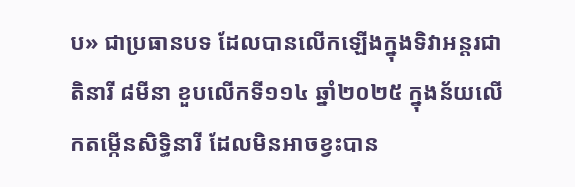ប» ជាប្រធានបទ ដែលបានលើកឡើងក្នុងទិវាអន្តរជាតិនារី ៨មីនា ខួបលើកទី១១៤ ឆ្នាំ២០២៥ ក្នុងន័យលើកតម្កើនសិទ្ធិនារី ដែលមិនអាចខ្វះបាន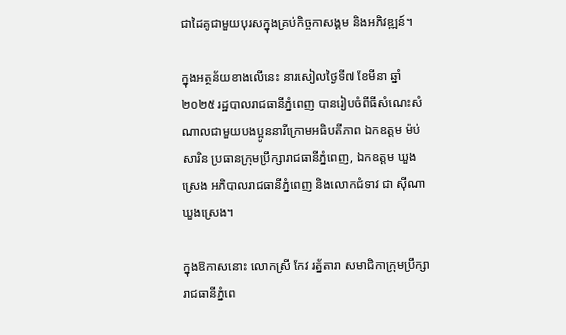ជាដៃគូជាមួយបុរសក្នុងគ្រប់កិច្ចកាសង្គម និងអភិវឌ្ឍន៍។

ក្នុងអត្ថន័យខាងលើនេះ នារសៀលថ្ងៃទី៧ ខែមីនា ឆ្នាំ២០២៥ រដ្ឋបាលរាជធានីភ្នំពេញ បានរៀបចំពីធីសំណេះសំណាលជាមួយបងប្អូននារីក្រោមអធិបតីភាព ឯកឧត្តម ម៉ប់ សារិន ប្រធានក្រុមប្រឹក្សារាជធានីភ្នំពេញ, ឯកឧត្តម ឃួង ស្រេង អភិបាលរាជធានីភ្នំពេញ និងលោកជំទាវ ជា ស៊ីណា ឃួងស្រេង។

ក្នុងឱកាសនោះ លោកស្រី កែវ រត្ន័តារា សមាជិកាក្រុមប្រឹក្សារាជធានីភ្នំពេ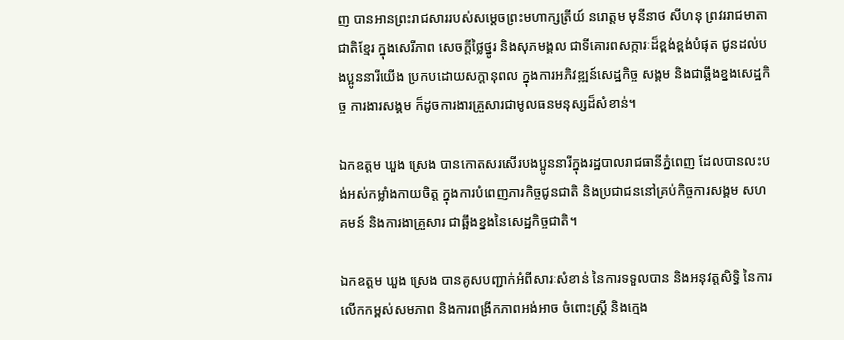ញ បានអានព្រះរាជសាររបស់សម្តេចព្រះមហាក្សត្រីយ៍ នរោត្តម មុនីនាថ សីហនុ ព្រវររាជមាតាជាតិខ្មែរ ក្នុងសេរីភាព សេចក្តីថ្លៃថ្នូរ និងសុភមង្គល ជាទីគោរពសក្ការៈដ៏ខ្ពង់ខ្ពង់បំផុត ជូនដល់បងប្អូននារីយើង ប្រកបដោយសក្តានុពល ក្នុងការអភិវឌ្ឍន៍សេដ្ឋកិច្ច សង្គម និងជាឆ្អឹងខ្នងសេដ្ឋកិច្ច ការងារសង្គម ក៏ដូចការងារគ្រួសារជាមូលធនមនុស្សដ៏សំខាន់។

ឯកឧត្តម ឃួង ស្រេង បានកោតសរសើរបងប្អូននារីក្នុងរដ្ឋបាលរាជធានីភ្នំពេញ ដែលបានលះបង់អស់កម្លាំងកាយចិត្ត ក្នុងការបំពេញភារកិច្ចជូនជាតិ និងប្រជាជននៅគ្រប់កិច្ចការសង្គម សហគមន៍ និងការងាគ្រួសារ ជាឆ្អឹងខ្នងនៃសេដ្ឋកិច្ចជាតិ។

ឯកឧត្តម ឃួង ស្រេង បានគូសបញ្ជាក់អំពីសារៈសំខាន់ នៃការទទួលបាន និងអនុវត្តសិទ្ធិ នៃការលើកកម្ពស់សមភាព និងការពង្រីកភាពអង់អាច ចំពោះស្ត្រី និងក្មេង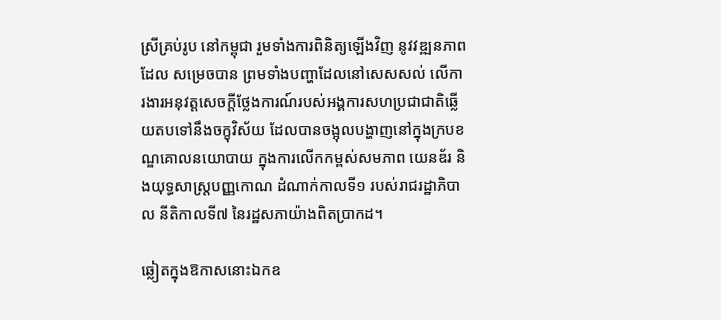ស្រីគ្រប់រូប នៅកម្ពុជា រួមទាំងការពិនិត្យឡើងវិញ នូវវឌ្ឍនភាពដែល សម្រេចបាន ព្រមទាំងបញ្ហាដែលនៅសេសសល់ លើការងារអនុវត្តសេចក្តីថ្លែងការណ៍របស់អង្គការសហប្រជាជាតិឆ្លើយតបទៅនឹងចក្ខុវិស័យ ដែលបានចង្អុលបង្ហាញនៅក្នុងក្របខណ្ឌគោលនយោបាយ ក្នុងការលើកកម្ពស់សមភាព យេនឌ័រ និងយុទ្ធសាស្រ្តបញ្ញកោណ ដំណាក់កាលទី១ របស់រាជរដ្ឋាភិបាល នីតិកាលទី៧ នៃរដ្ឋសភាយ៉ាងពិតប្រាកដ។

ឆ្លៀតក្នុងឱកាសនោះឯកឧ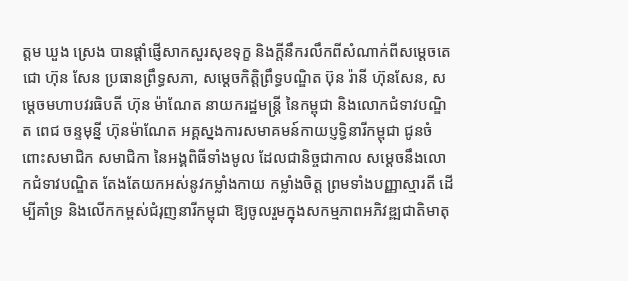ត្តម ឃួង ស្រេង បានផ្តាំផ្ញើសាកសួរសុខទុក្ខ និងក្តីនឹករលឹកពីសំណាក់ពីសម្តេចតេជោ ហ៊ុន សែន ប្រធានព្រឹទ្ធសភា, សម្តេចកិត្តិព្រឹទ្ធបណ្ឌិត ប៊ុន រ៉ានី ហ៊ុនសែន, សម្ដេចមហាបវរធិបតី ហ៊ុន ម៉ាណែត នាយករដ្ឋមន្ត្រី នៃកម្ពុជា និងលោកជំទាវបណ្ឌិត ពេជ ចន្ទមុន្នី ហ៊ុនម៉ាណែត អគ្គស្នងការសមាគមន៍កាយប្ញទ្ធិនារីកម្ពុជា ជូនចំពោះសមាជិក សមាជិកា នៃអង្គពិធីទាំងមូល ដែលជានិច្ចជាកាល សម្តេចនឹងលោកជំទាវបណ្ឌិត តែងតែយកអស់នូវកម្លាំងកាយ កម្លាំងចិត្ត ព្រមទាំងបញ្ញាស្មារតី ដើម្បីគាំទ្រ និងលើកកម្ពស់ជំរុញនារីកម្ពុជា ឱ្យចូលរួមក្នុងសកម្មភាពអភិវឌ្ឍជាតិមាតុ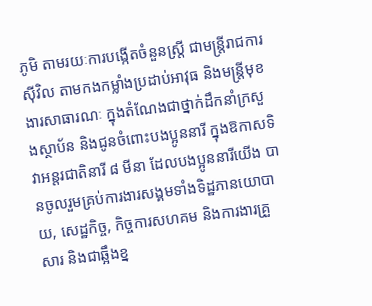ភូមិ តាមរយៈការបង្កើតចំនួនស្ត្រី ជាមន្ត្រីរាជការស៊ីវិល តាមកងកម្លាំងប្រដាប់អាវុធ និងមន្ត្រីមុខងារសាធារណៈ ក្នុងតំណែងជាថ្នាក់ដឹកនាំក្រសួងស្ថាប័ន និងជូនចំពោះបងប្អូននារី ក្នុងឱកាសទិវាអន្តរជាតិនារី ៨ មីនា ដែលបងប្អូននារីយើង បានចូលរួមគ្រប់ការងារសង្គមទាំងទិដ្ឋភានយោបាយ, សេដ្ឋកិច្ច, កិច្ចការសហគម និងការងារគ្រួសារ និងជាឆ្អឹងខ្ន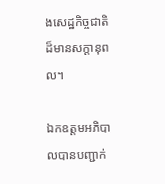ងសេដ្ឋកិច្ចជាតិ ដ៏មានសក្តានុពល។

ឯកឧត្តមអភិបាលបានបញ្ជាក់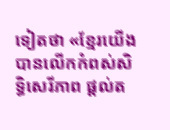ទៀតថា «ខ្មែរយើងបានលើកកំពស់សិទ្ធិសេរីភាព ផ្តល់ត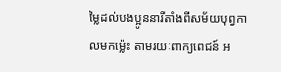ម្លៃដល់បងប្អូននារីតាំងពីសម័យបុព្វកាលមកម្ល៉េះ តាមរយៈពាក្យពេជន៍ អ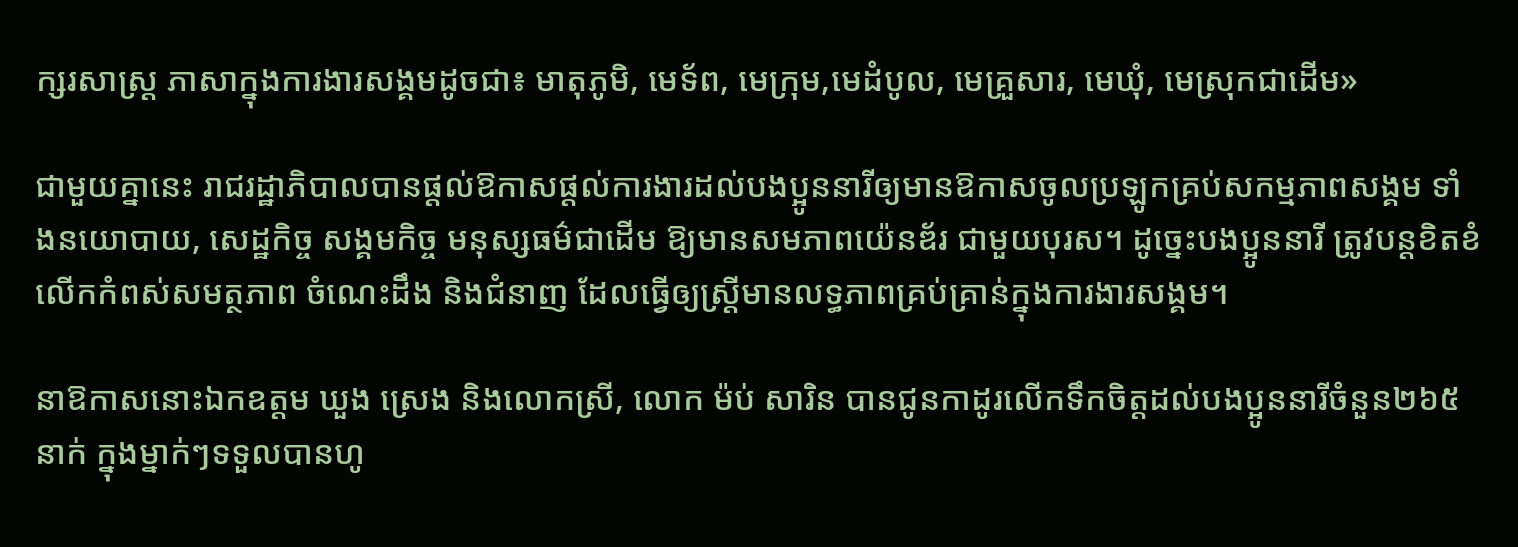ក្សរសាស្ត្រ ភាសាក្នុងការងារសង្គមដូចជា៖ មាតុភូមិ, មេទ័ព, មេក្រុម,មេដំបូល, មេគ្រួសារ, មេឃុំ, មេស្រុកជាដើម»

ជាមួយគ្នានេះ រាជរដ្ឋាភិបាលបានផ្តល់ឱកាសផ្តល់ការងារដល់បងប្អូននារីឲ្យមានឱកាសចូលប្រឡូកគ្រប់សកម្មភាពសង្គម ទាំងនយោបាយ, សេដ្ឋកិច្ច សង្គមកិច្ច មនុស្សធម៌ជាដើម ឱ្យមានសមភាពយ៉េនឌ័រ ជាមួយបុរស។ ដូច្នេះបងប្អូននារី ត្រូវបន្តខិតខំលើកកំពស់សមត្ថភាព ចំណេះដឹង និងជំនាញ ដែលធ្វើឲ្យស្ត្រីមានលទ្ធភាពគ្រប់គ្រាន់ក្នុងការងារសង្គម។

នាឱកាសនោះឯកឧត្តម ឃួង ស្រេង និងលោកស្រី, លោក ម៉ប់ សារិន បានជូនកាដូរលើកទឹកចិត្តដល់បងប្អូននារីចំនួន២៦៥នាក់ ក្នុងម្នាក់ៗទទួលបានហូ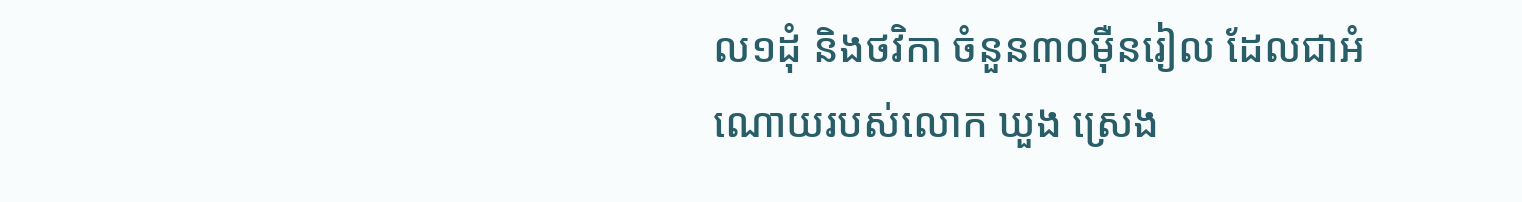ល១ដុំ និងថវិកា ចំនួន៣០ម៉ឺនរៀល ដែលជាអំណោយរបស់លោក ឃួង ស្រេង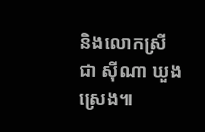និងលោកស្រី ជា ស៊ីណា ឃួងស្រេង៕